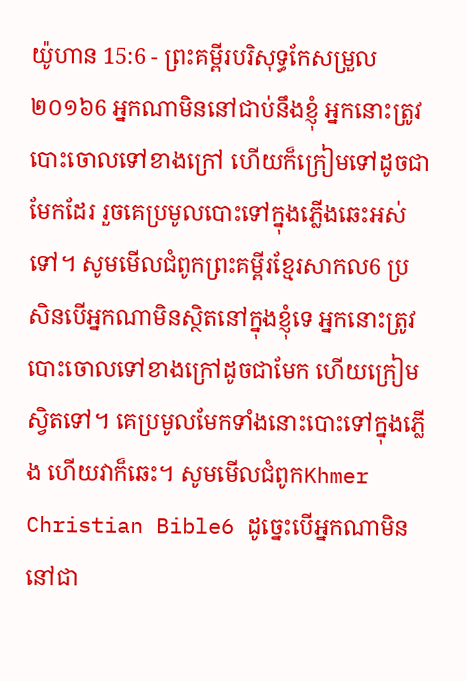យ៉ូហាន 15:6 - ព្រះគម្ពីរបរិសុទ្ធកែសម្រួល ២០១៦6 អ្នកណាមិននៅជាប់នឹងខ្ញុំ អ្នកនោះត្រូវបោះចោលទៅខាងក្រៅ ហើយក៏ក្រៀមទៅដូចជាមែកដែរ រួចគេប្រមូលបោះទៅក្នុងភ្លើងឆេះអស់ទៅ។ សូមមើលជំពូកព្រះគម្ពីរខ្មែរសាកល6 ប្រសិនបើអ្នកណាមិនស្ថិតនៅក្នុងខ្ញុំទេ អ្នកនោះត្រូវបោះចោលទៅខាងក្រៅដូចជាមែក ហើយក្រៀមស្វិតទៅ។ គេប្រមូលមែកទាំងនោះបោះទៅក្នុងភ្លើង ហើយវាក៏ឆេះ។ សូមមើលជំពូកKhmer Christian Bible6 ដូច្នេះបើអ្នកណាមិននៅជា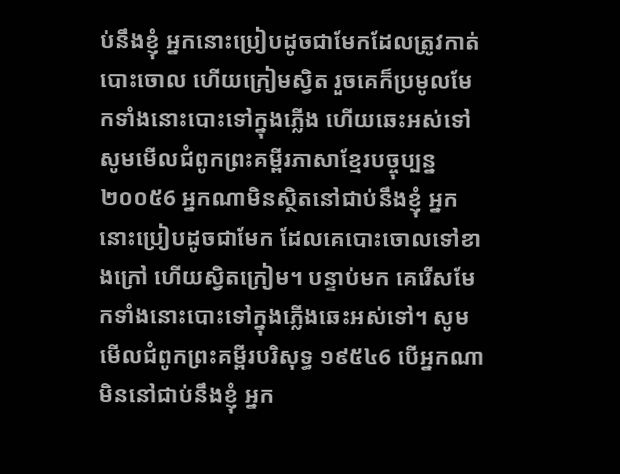ប់នឹងខ្ញុំ អ្នកនោះប្រៀបដូចជាមែកដែលត្រូវកាត់បោះចោល ហើយក្រៀមស្វិត រួចគេក៏ប្រមូលមែកទាំងនោះបោះទៅក្នុងភ្លើង ហើយឆេះអស់ទៅ សូមមើលជំពូកព្រះគម្ពីរភាសាខ្មែរបច្ចុប្បន្ន ២០០៥6 អ្នកណាមិនស្ថិតនៅជាប់នឹងខ្ញុំ អ្នកនោះប្រៀបដូចជាមែក ដែលគេបោះចោលទៅខាងក្រៅ ហើយស្វិតក្រៀម។ បន្ទាប់មក គេរើសមែកទាំងនោះបោះទៅក្នុងភ្លើងឆេះអស់ទៅ។ សូមមើលជំពូកព្រះគម្ពីរបរិសុទ្ធ ១៩៥៤6 បើអ្នកណាមិននៅជាប់នឹងខ្ញុំ អ្នក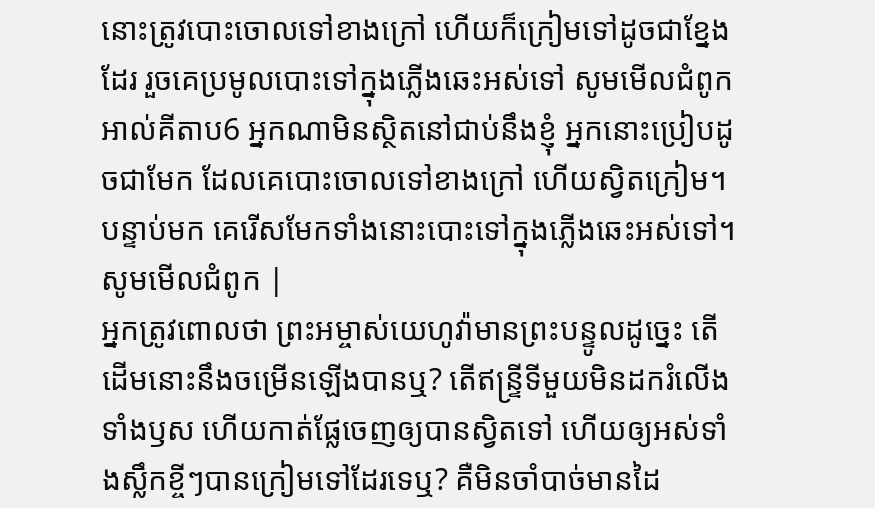នោះត្រូវបោះចោលទៅខាងក្រៅ ហើយក៏ក្រៀមទៅដូចជាខ្នែងដែរ រួចគេប្រមូលបោះទៅក្នុងភ្លើងឆេះអស់ទៅ សូមមើលជំពូកអាល់គីតាប6 អ្នកណាមិនស្ថិតនៅជាប់នឹងខ្ញុំ អ្នកនោះប្រៀបដូចជាមែក ដែលគេបោះចោលទៅខាងក្រៅ ហើយស្វិតក្រៀម។ បន្ទាប់មក គេរើសមែកទាំងនោះបោះទៅក្នុងភ្លើងឆេះអស់ទៅ។ សូមមើលជំពូក |
អ្នកត្រូវពោលថា ព្រះអម្ចាស់យេហូវ៉ាមានព្រះបន្ទូលដូច្នេះ តើដើមនោះនឹងចម្រើនឡើងបានឬ? តើឥន្ទ្រីទីមួយមិនដករំលើងទាំងឫស ហើយកាត់ផ្លែចេញឲ្យបានស្វិតទៅ ហើយឲ្យអស់ទាំងស្លឹកខ្ចីៗបានក្រៀមទៅដែរទេឬ? គឺមិនចាំបាច់មានដៃ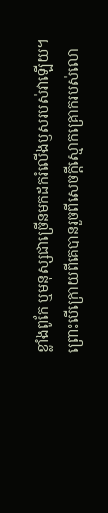ខ្លាំងពូកែ ឬមនុស្សជាច្រើនមកដករំលើងឫសរបស់វាឡើយ។
ព្រោះបើក្រោយពីគេបានរួចពីសេចក្ដីស្មោកគ្រោករបស់លោ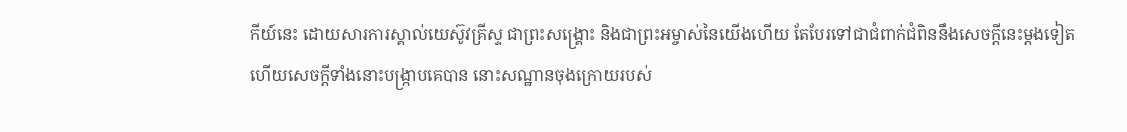កីយ៍នេះ ដោយសារការស្គាល់យេស៊ូវគ្រីស្ទ ជាព្រះសង្គ្រោះ និងជាព្រះអម្ចាស់នៃយើងហើយ តែបែរទៅជាជំពាក់ជំពិននឹងសេចក្ដីនេះម្ដងទៀត ហើយសេចក្ដីទាំងនោះបង្រ្កាបគេបាន នោះសណ្ឋានចុងក្រោយរបស់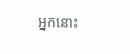អ្នកនោះ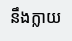នឹងក្លាយ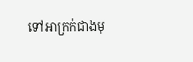ទៅអាក្រក់ជាងមុ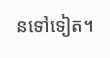នទៅទៀត។